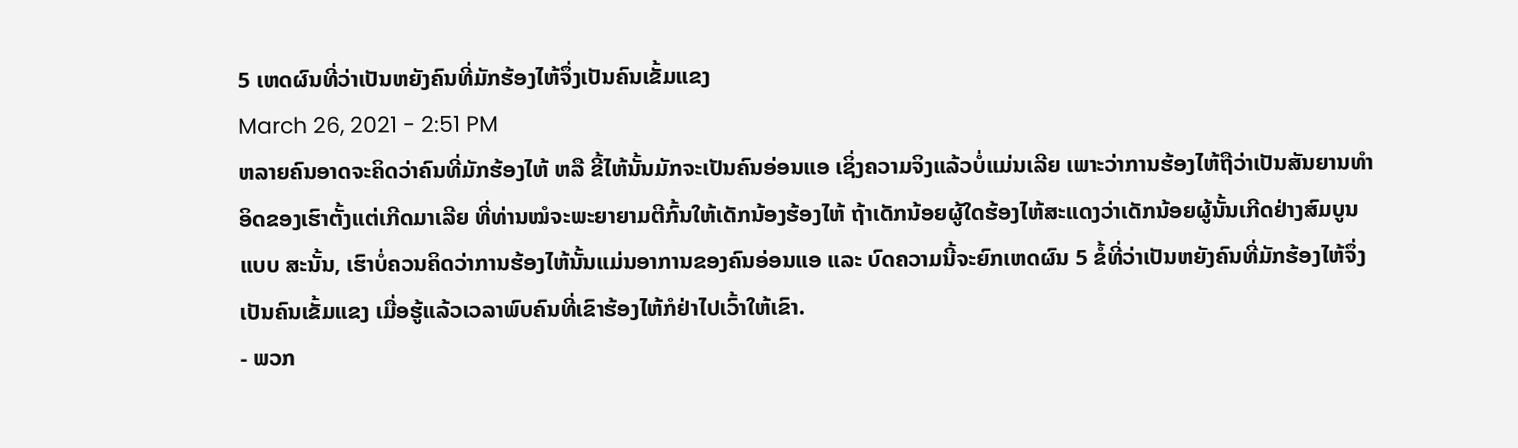5 ເຫດຜົນທີ່ວ່າເປັນຫຍັງຄົນທີ່ມັກຮ້ອງໄຫ້ຈຶ່ງເປັນຄົນເຂັ້ມແຂງ
March 26, 2021 - 2:51 PM
ຫລາຍຄົນອາດຈະຄິດວ່າຄົນທີ່ມັກຮ້ອງໄຫ້ ຫລື ຂີ້ໄຫ້ນັ້ນມັກຈະເປັນຄົນອ່ອນແອ ເຊິ່ງຄວາມຈິງແລ້ວບໍ່ແມ່ນເລີຍ ເພາະວ່າການຮ້ອງໄຫ້ຖືວ່າເປັນສັນຍານທຳອິດຂອງເຮົາຕັ້ງແຕ່ເກີດມາເລີຍ ທີ່ທ່ານໝໍຈະພະຍາຍາມຕີກົ້ນໃຫ້ເດັກນ້ອງຮ້ອງໄຫ້ ຖ້າເດັກນ້ອຍຜູ້ໃດຮ້ອງໄຫ້ສະແດງວ່າເດັກນ້ອຍຜູ້ນັ້ນເກີດຢ່າງສົມບູນແບບ ສະນັ້ນ, ເຮົາບໍ່ຄວນຄິດວ່າການຮ້ອງໄຫ້ນັ້ນແມ່ນອາການຂອງຄົນອ່ອນແອ ແລະ ບົດຄວາມນີ້ຈະຍົກເຫດຜົນ 5 ຂໍ້ທີ່ວ່າເປັນຫຍັງຄົນທີ່ມັກຮ້ອງໄຫ້ຈຶ່ງເປັນຄົນເຂັ້ມແຂງ ເມື່ອຮູ້ແລ້ວເວລາພົບຄົນທີ່ເຂົາຮ້ອງໄຫ້ກໍຢ່າໄປເວົ້າໃຫ້ເຂົາ.
- ພວກ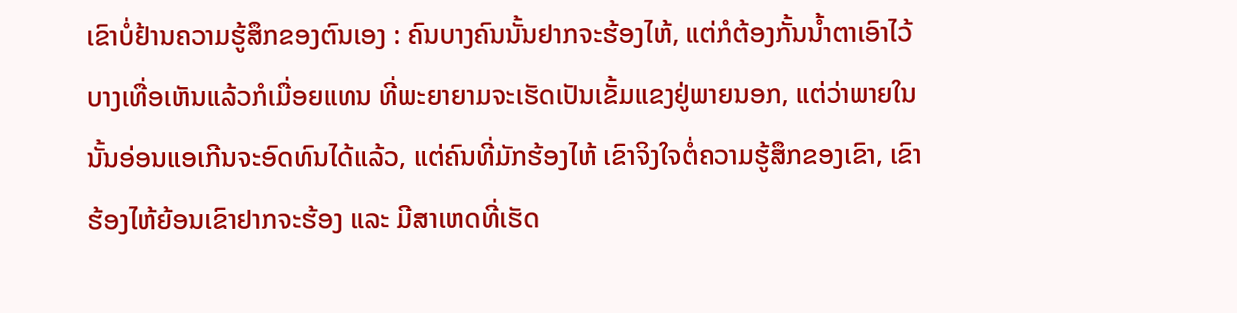ເຂົາບໍ່ຢ້ານຄວາມຮູ້ສຶກຂອງຕົນເອງ : ຄົນບາງຄົນນັ້ນຢາກຈະຮ້ອງໄຫ້, ແຕ່ກໍຕ້ອງກັ້ນນ້ຳຕາເອົາໄວ້ ບາງເທື່ອເຫັນແລ້ວກໍເມື່ອຍແທນ ທີ່ພະຍາຍາມຈະເຮັດເປັນເຂັ້ມແຂງຢູ່ພາຍນອກ, ແຕ່ວ່າພາຍໃນນັ້ນອ່ອນແອເກີນຈະອົດທົນໄດ້ແລ້ວ, ແຕ່ຄົນທີ່ມັກຮ້ອງໄຫ້ ເຂົາຈິງໃຈຕໍ່ຄວາມຮູ້ສຶກຂອງເຂົາ, ເຂົາຮ້ອງໄຫ້ຍ້ອນເຂົາຢາກຈະຮ້ອງ ແລະ ມີສາເຫດທີ່ເຮັດ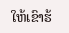ໃຫ້ເຂົາຮ້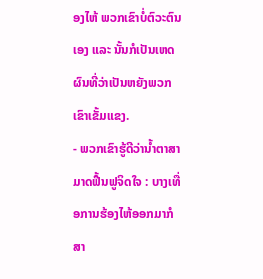ອງໄຫ້ ພວກເຂົາບໍ່ຕົວະຕົນເອງ ແລະ ນັ້ນກໍເປັນເຫດຜົນທີ່ວ່າເປັນຫຍັງພວກເຂົາເຂັ້ມແຂງ.
- ພວກເຂົາຮູ້ດີວ່ານ້ຳຕາສາມາດຟື້ນຟູຈິດໃຈ : ບາງເທື່ອການຮ້ອງໄຫ້ອອກມາກໍສາ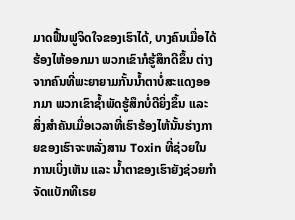ມາດຟື້ນຟູຈິດໃຈຂອງເຮົາໄດ້, ບາງຄົນເມື່ອໄດ້ຮ້ອງໄຫ້ອອກມາ ພວກເຂົາກໍຮູ້ສຶກດີຂຶ້ນ ຕ່າງຈາກຄົນທີ່ພະຍາຍາມກັ້ນນ້ຳຕາບໍ່ສະແດງອອກມາ ພວກເຂົາຊ້ຳພັດຮູ້ສຶກບໍ່ດີຍິ່ງຂຶ້ນ ແລະ ສິ່ງສຳຄັນເມື່ອເວລາທີ່ເຮົາຮ້ອງໄຫ້ນັ້ນຮ່າງກາຍຂອງເຮົາຈະຫລັ່ງສານ Toxin ທີ່ຊ່ວຍໃນການເບິ່ງເຫັນ ແລະ ນ້ຳຕາຂອງເຮົາຍັງຊ່ວຍກຳຈັດແບັກທີເຣຍ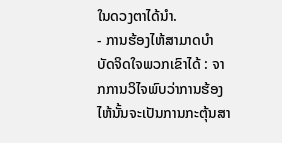ໃນດວງຕາໄດ້ນຳ.
- ການຮ້ອງໄຫ້ສາມາດບຳບັດຈິດໃຈພວກເຂົາໄດ້ : ຈາກການວິໄຈພົບວ່າການຮ້ອງໄຫ້ນັ້ນຈະເປັນການກະຕຸ້ນສາ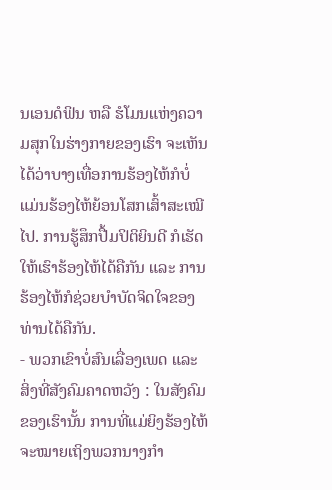ນເອນດໍຟິນ ຫລື ຮໍໂມນແຫ່ງຄວາມສຸກໃນຮ່າງກາຍຂອງເຮົາ ຈະເຫັນໄດ້ວ່າບາງເທື່ອການຮ້ອງໄຫ້ກໍບໍ່ແມ່ນຮ້ອງໄຫ້ຍ້ອນໂສກເສົ້າສະເໝີໄປ. ການຮູ້ສຶກປື້ມປິຕິຍິນດີ ກໍເຮັດໃຫ້ເຮົາຮ້ອງໄຫ້ໄດ້ຄືກັນ ແລະ ການຮ້ອງໄຫ້ກໍຊ່ວຍບຳບັດຈິດໃຈຂອງທ່ານໄດ້ຄືກັນ.
- ພວກເຂົາບໍ່ສົນເລື່ອງເພດ ແລະ ສິ່ງທີ່ສັງຄົມຄາດຫວັງ : ໃນສັງຄົມຂອງເຮົານັ້ນ ການທີ່ແມ່ຍິງຮ້ອງໄຫ້ຈະໝາຍເຖິງພວກນາງກຳ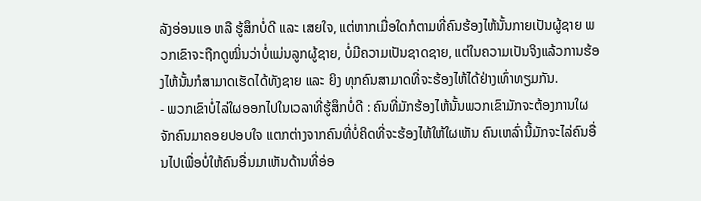ລັງອ່ອນແອ ຫລື ຮູ້ສຶກບໍ່ດີ ແລະ ເສຍໃຈ, ແຕ່ຫາກເມື່ອໃດກໍຕາມທີ່ຄົນຮ້ອງໄຫ້ນັ້ນກາຍເປັນຜູ້ຊາຍ ພວກເຂົາຈະຖືກດູໝິ່ນວ່າບໍ່ແມ່ນລູກຜູ້ຊາຍ, ບໍ່ມີຄວາມເປັນຊາດຊາຍ, ແຕ່ໃນຄວາມເປັນຈິງແລ້ວການຮ້ອງໄຫ້ນັ້ນກໍສາມາດເຮັດໄດ້ທັງຊາຍ ແລະ ຍິງ ທຸກຄົນສາມາດທີ່ຈະຮ້ອງໄຫ້ໄດ້ຢ່າງເທົ່າທຽມກັນ.
- ພວກເຂົາບໍ່ໄລ່ໃຜອອກໄປໃນເວລາທີ່ຮູ້ສຶກບໍ່ດີ : ຄົນທີ່ມັກຮ້ອງໄຫ້ນັ້ນພວກເຂົາມັກຈະຕ້ອງການໃຜຈັກຄົນມາຄອຍປອບໃຈ ແຕກຕ່າງຈາກຄົນທີ່ບໍ່ຄິດທີ່ຈະຮ້ອງໄຫ້ໃຫ້ໃຜເຫັນ ຄົນເຫລົ່ານີ້ມັກຈະໄລ່ຄົນອື່ນໄປເພື່ອບໍ່ໃຫ້ຄົນອື່ນມາເຫັນດ້ານທີ່ອ່ອ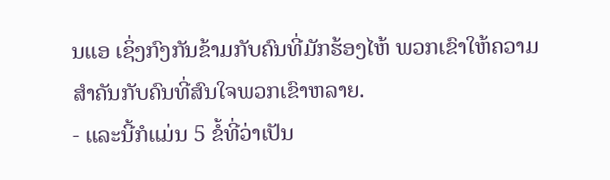ນແອ ເຊິ່ງກົງກັນຂ້າມກັບຄົນທີ່ມັກຮ້ອງໄຫ້ ພວກເຂົາໃຫ້ຄວາມສຳຄັນກັບຄົນທີ່ສົນໃຈພວກເຂົາຫລາຍ.
- ແລະນີ້ກໍແມ່ນ 5 ຂໍ້ທີ່ວ່າເປັນ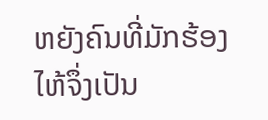ຫຍັງຄົນທີ່ມັກຮ້ອງໄຫ້ຈຶ່ງເປັນ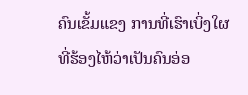ຄົນເຂັ້ມແຂງ ການທີ່ເຮົາເບິ່ງໃຜທີ່ຮ້ອງໄຫ້ວ່າເປັນຄົນອ່ອ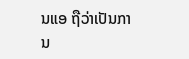ນແອ ຖືວ່າເປັນການ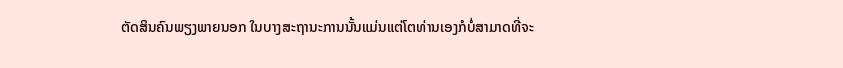ຕັດສິນຄົນພຽງພາຍນອກ ໃນບາງສະຖານະການນັ້ນແມ່ນແຕ່ໂຕທ່ານເອງກໍບໍ່ສາມາດທີ່ຈະ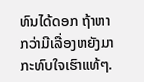ທົນໄດ້ດອກ ຖ້າຫາກວ່າມີເລື່ອງຫຍັງມາກະທົບໃຈເຮົາແທ້ໆ.